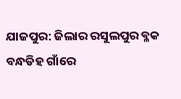ଯାଜପୁର: ଜିଲାର ରସୁଲପୁର ବ୍ଳକ ବନ୍ଧଡିହ ଗାଁରେ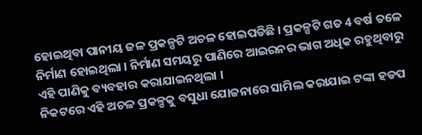ହୋଇଥିବା ପାନୀୟ ଜଳ ପ୍ରକଳ୍ପଟି ଅଚଳ ହୋଇପଡିଛି । ପ୍ରକଳ୍ପଟି ଗତ 4 ବର୍ଷ ତଳେ ନିର୍ମାଣ ହୋଇଥିଲା । ନିର୍ମାଣ ସମୟରୁ ପାଣିରେ ଆଇରନର ଭାଗ ଅଧିକ ରହୁଥିବାରୁ ଏହି ପାଣିକୁ ବ୍ୟବହାର କରାଯାଇନଥିଲା ।
ନିକଟରେ ଏହି ଅଚଳ ପ୍ରକଳ୍ପକୁ ବସୁଧା ଯୋଜନାରେ ସାମିଲ କରାଯାଇ ଟଙ୍କା ହଡପ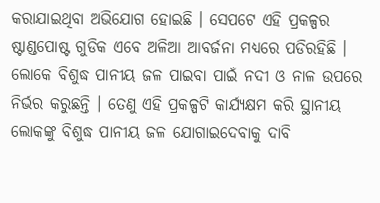କରାଯାଇଥିବା ଅଭିଯୋଗ ହୋଇଛି । ସେପଟେ ଏହି ପ୍ରକଳ୍ପର ଷ୍ଟାଣ୍ଡପୋଷ୍ଟ ଗୁଡିକ ଏବେ ଅଳିଆ ଆବର୍ଜନା ମଧ୍ୟରେ ପଡିରହିଛି । ଲୋକେ ବିଶୁଦ୍ଧ ପାନୀୟ ଜଳ ପାଇବା ପାଇଁ ନଦୀ ଓ ନାଳ ଉପରେ ନିର୍ଭର କରୁଛନ୍ତି । ତେଣୁ ଏହି ପ୍ରକଳ୍ପଟି କାର୍ଯ୍ୟକ୍ଷମ କରି ସ୍ଥାନୀୟ ଲୋକଙ୍କୁ ବିଶୁଦ୍ଧ ପାନୀୟ ଜଳ ଯୋଗାଇଦେବାକୁ ଦାବି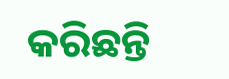କରିଛନ୍ତି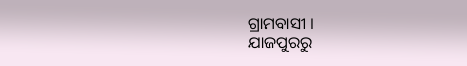ଗ୍ରାମବାସୀ ।
ଯାଜପୁରରୁ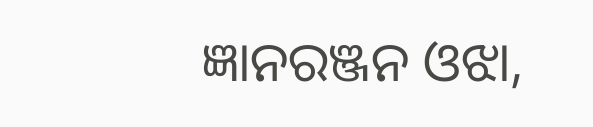ଜ୍ଞାନରଞ୍ଜନ ଓଝା,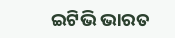ଇଟିଭି ଭାରତ